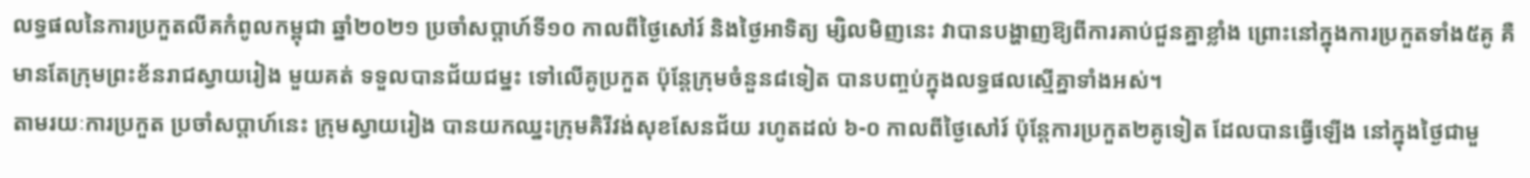លទ្ធផលនៃការប្រកួតលីគកំពូលកម្ពុជា ឆ្នាំ២០២១ ប្រចាំសប្តាហ៍ទី១០ កាលពីថ្ងៃសៅរ៍ និងថ្ងៃអាទិត្យ ម្សិលមិញនេះ វាបានបង្ហាញឱ្យពីការគាប់ជួនគ្នាខ្លាំង ព្រោះនៅក្នុងការប្រកួតទាំង៥គូ គឺមានតែក្រុមព្រះខ័នរាជស្វាយរៀង មួយគត់ ទទួលបានជ័យជម្នះ ទៅលើគូប្រកួត ប៉ុន្តែក្រុមចំនួន៨ទៀត បានបញ្ចប់ក្នុងលទ្ធផលស្មើគ្នាទាំងអស់។
តាមរយៈការប្រកួត ប្រចាំសប្តាហ៍នេះ ក្រុមស្វាយរៀង បានយកឈ្នះក្រុមគិរីវង់សុខសែនជ័យ រហូតដល់ ៦-០ កាលពីថ្ងៃសៅរ៍ ប៉ុន្តែការប្រកួត២គូទៀត ដែលបានធ្វើឡើង នៅក្នុងថ្ងៃជាមួ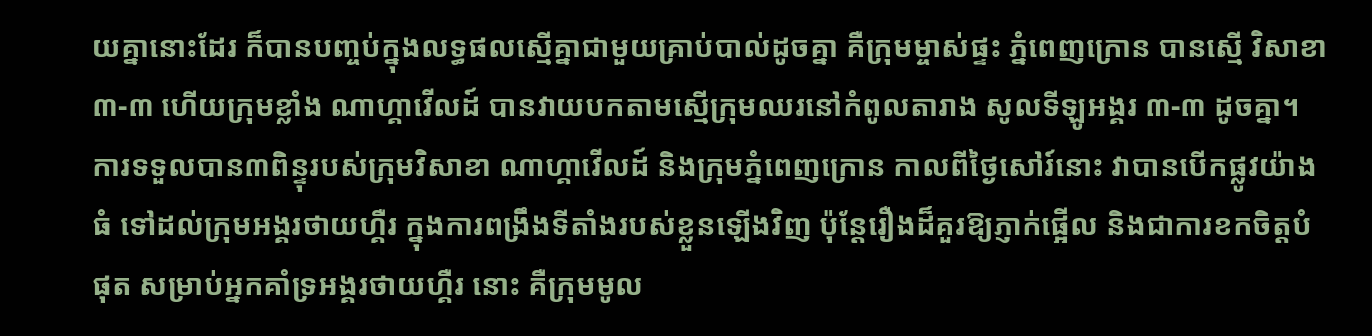យគ្នានោះដែរ ក៏បានបញ្ចប់ក្នុងលទ្ធផលស្មើគ្នាជាមួយគ្រាប់បាល់ដូចគ្នា គឺក្រុមម្ចាស់ផ្ទះ ភ្នំពេញក្រោន បានស្មើ វិសាខា ៣-៣ ហើយក្រុមខ្លាំង ណាហ្គាវើលដ៍ បានវាយបកតាមស្មើក្រុមឈរនៅកំពូលតារាង សូលទីឡូអង្គរ ៣-៣ ដូចគ្នា។
ការទទួលបាន៣ពិន្ទុរបស់ក្រុមវិសាខា ណាហ្គាវើលដ៍ និងក្រុមភ្នំពេញក្រោន កាលពីថ្ងៃសៅរ៍នោះ វាបានបើកផ្លូវយ៉ាងធំ ទៅដល់ក្រុមអង្គរថាយហ្គឺរ ក្នុងការពង្រឹងទីតាំងរបស់ខ្លួនឡើងវិញ ប៉ុន្តែរឿងដ៏គួរឱ្យភ្ញាក់ផ្អើល និងជាការខកចិត្តបំផុត សម្រាប់អ្នកគាំទ្រអង្គរថាយហ្គឺរ នោះ គឺក្រុមមូល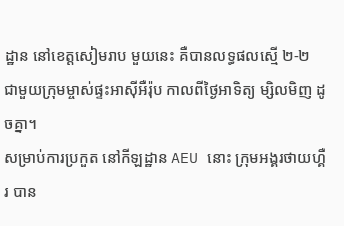ដ្ឋាន នៅខេត្តសៀមរាប មួយនេះ គឺបានលទ្ធផលស្មើ ២-២ ជាមួយក្រុមម្ចាស់ផ្ទះអាស៊ីអឺរ៉ុប កាលពីថ្ងៃអាទិត្យ ម្សិលមិញ ដូចគ្នា។
សម្រាប់ការប្រកួត នៅកីឡដ្ឋាន AEU នោះ ក្រុមអង្គរថាយហ្គឺរ បាន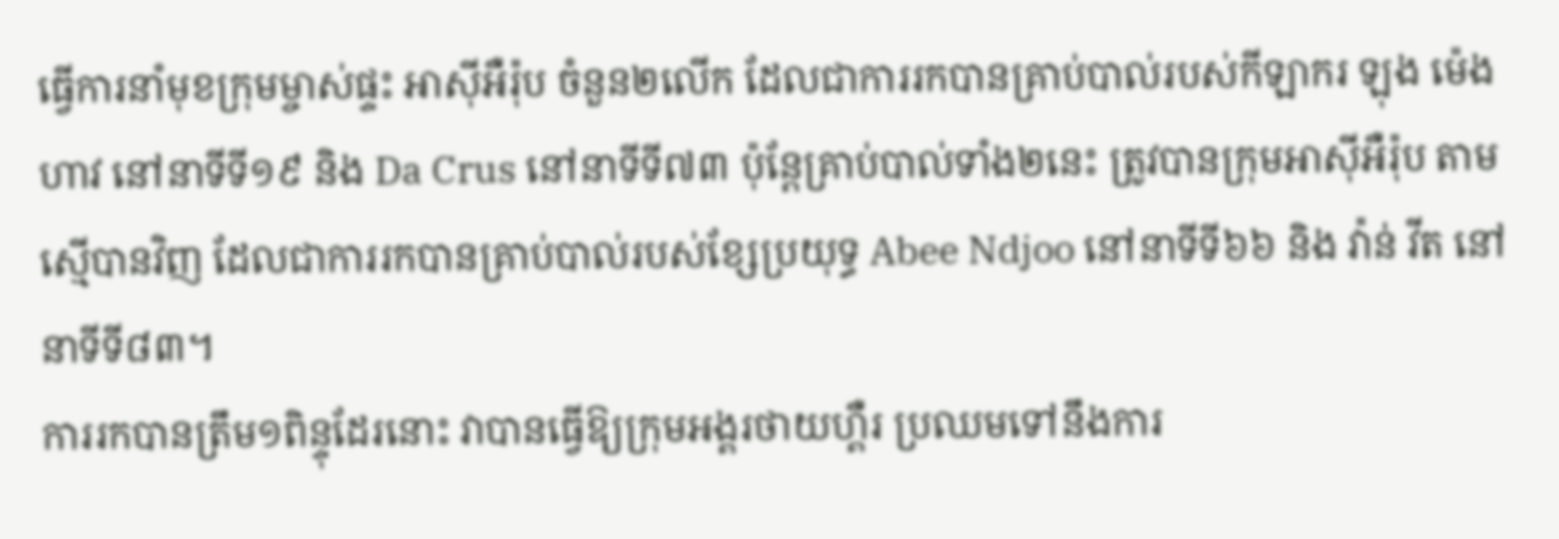ធ្វើការនាំមុខក្រុមម្ចាស់ផ្ទះ អាស៊ីអឺរ៉ុប ចំនួន២លើក ដែលជាការរកបានគ្រាប់បាល់របស់កីឡាករ ឡុង ម៉េងហាវ នៅនាទីទី១៩ និង Da Crus នៅនាទីទី៧៣ ប៉ុន្តែគ្រាប់បាល់ទាំង២នេះ ត្រូវបានក្រុមអាស៊ីអឺរ៉ុប តាមស្មើបានវិញ ដែលជាការរកបានគ្រាប់បាល់របស់ខ្សែប្រយុទ្ធ Abee Ndjoo នៅនាទីទី៦៦ និង វ៉ាន់ វីត នៅនាទីទី៨៣។
ការរកបានត្រឹម១ពិន្ទុដែរនោះ វាបានធ្វើឱ្យក្រុមអង្គរថាយហ្គឺរ ប្រឈមទៅនឹងការ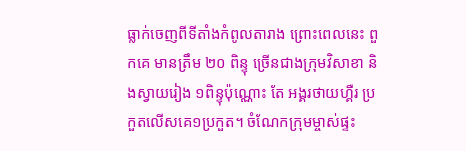ធ្លាក់ចេញពីទីតាំងកំពូលតារាង ព្រោះពេលនេះ ពួកគេ មានត្រឹម ២០ ពិន្ទុ ច្រើនជាងក្រុមវិសាខា និងស្វាយរៀង ១ពិន្ទុប៉ុណ្ណោះ តែ អង្គរថាយហ្គឺរ ប្រកួតលើសគេ១ប្រកួត។ ចំណែកក្រុមម្ចាស់ផ្ទះ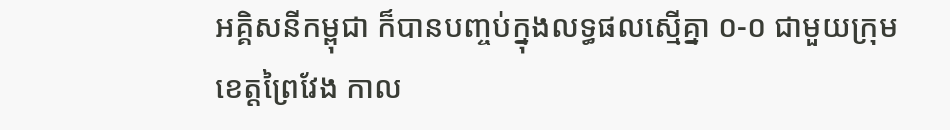អគ្គិសនីកម្ពុជា ក៏បានបញ្ចប់ក្នុងលទ្ធផលស្មើគ្នា ០-០ ជាមួយក្រុមខេត្តព្រៃវែង កាល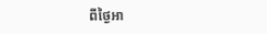ពីថ្ងៃអា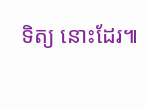ទិត្យ នោះដែរ៕